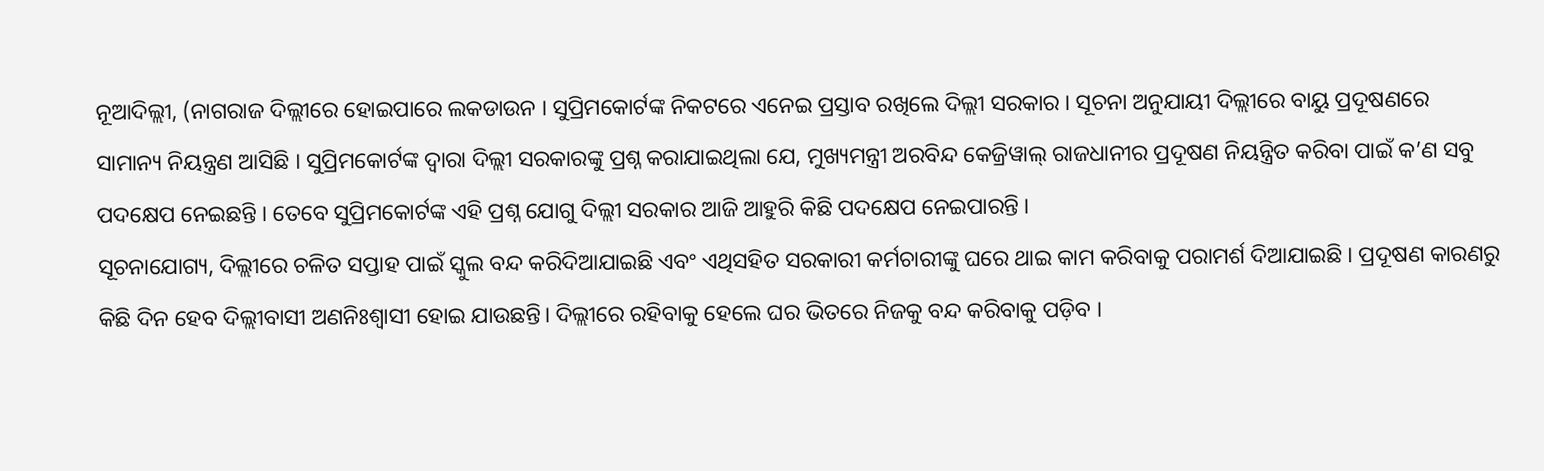ନୂଆଦିଲ୍ଲୀ, (ନାଗରାଜ ଦିଲ୍ଲୀରେ ହୋଇପାରେ ଲକଡାଉନ । ସୁପ୍ରିମକୋର୍ଟଙ୍କ ନିକଟରେ ଏନେଇ ପ୍ରସ୍ତାବ ରଖିଲେ ଦିଲ୍ଲୀ ସରକାର । ସୂଚନା ଅନୁଯାୟୀ ଦିଲ୍ଲୀରେ ବାୟୁ ପ୍ରଦୂଷଣରେ ସାମାନ୍ୟ ନିୟନ୍ତ୍ରଣ ଆସିଛି । ସୁପ୍ରିମକୋର୍ଟଙ୍କ ଦ୍ୱାରା ଦିଲ୍ଲୀ ସରକାରଙ୍କୁ ପ୍ରଶ୍ନ କରାଯାଇଥିଲା ଯେ, ମୁଖ୍ୟମନ୍ତ୍ରୀ ଅରବିନ୍ଦ କେଜ୍ରିୱାଲ୍ ରାଜଧାନୀର ପ୍ରଦୂଷଣ ନିୟନ୍ତ୍ରିତ କରିବା ପାଇଁ କ’ଣ ସବୁ ପଦକ୍ଷେପ ନେଇଛନ୍ତି । ତେବେ ସୁପ୍ରିମକୋର୍ଟଙ୍କ ଏହି ପ୍ରଶ୍ନ ଯୋଗୁ ଦିଲ୍ଲୀ ସରକାର ଆଜି ଆହୁରି କିଛି ପଦକ୍ଷେପ ନେଇପାରନ୍ତି ।
ସୂଚନାଯୋଗ୍ୟ, ଦିଲ୍ଲୀରେ ଚଳିତ ସପ୍ତାହ ପାଇଁ ସ୍କୁଲ ବନ୍ଦ କରିଦିଆଯାଇଛି ଏବଂ ଏଥିସହିତ ସରକାରୀ କର୍ମଚାରୀଙ୍କୁ ଘରେ ଥାଇ କାମ କରିବାକୁ ପରାମର୍ଶ ଦିଆଯାଇଛି । ପ୍ରଦୂଷଣ କାରଣରୁ କିଛି ଦିନ ହେବ ଦିଲ୍ଲୀବାସୀ ଅଣନିଃଶ୍ୱାସୀ ହୋଇ ଯାଉଛନ୍ତି। ଦିଲ୍ଲୀରେ ରହିବାକୁ ହେଲେ ଘର ଭିତରେ ନିଜକୁ ବନ୍ଦ କରିବାକୁ ପଡ଼ିବ ।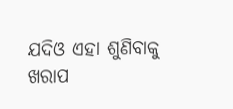ଯଦିଓ ଏହା ଶୁଣିବାକୁ ଖରାପ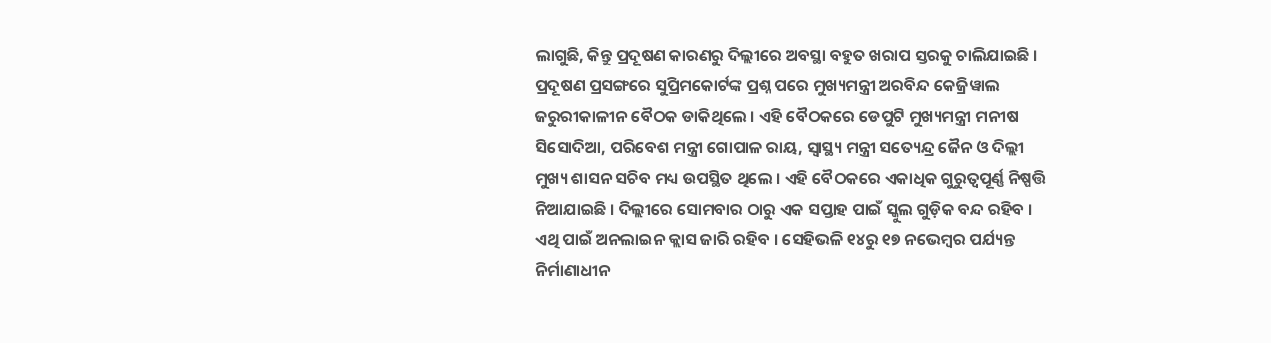ଲାଗୁଛି, କିନ୍ତୁ ପ୍ରଦୂଷଣ କାରଣରୁ ଦିଲ୍ଲୀରେ ଅବସ୍ଥା ବହୁତ ଖରାପ ସ୍ତରକୁ ଚାଲିଯାଇଛି ।
ପ୍ରଦୂଷଣ ପ୍ରସଙ୍ଗରେ ସୁପ୍ରିମକୋର୍ଟଙ୍କ ପ୍ରଶ୍ନ ପରେ ମୁଖ୍ୟମନ୍ତ୍ରୀ ଅରବିନ୍ଦ କେଜ୍ରିୱାଲ ଜରୁରୀକାଳୀନ ବୈଠକ ଡାକିଥିଲେ । ଏହି ବୈଠକରେ ଡେପୁଟି ମୁଖ୍ୟମନ୍ତ୍ରୀ ମନୀଷ ସିସୋଦିଆ, ପରିବେଶ ମନ୍ତ୍ରୀ ଗୋପାଳ ରାୟ, ସ୍ୱାସ୍ଥ୍ୟ ମନ୍ତ୍ରୀ ସତ୍ୟେନ୍ଦ୍ର ଜୈନ ଓ ଦିଲ୍ଲୀ ମୁଖ୍ୟ ଶାସନ ସଚିବ ମଧ୍ୟ ଉପସ୍ଥିତ ଥିଲେ । ଏହି ବୈଠକରେ ଏକାଧିକ ଗୁରୁତ୍ୱପୂର୍ଣ୍ଣ ନିଷ୍ପତ୍ତି ନିଆଯାଇଛି । ଦିଲ୍ଲୀରେ ସୋମବାର ଠାରୁ ଏକ ସପ୍ତାହ ପାଇଁ ସ୍କୁଲ ଗୁଡ଼ିକ ବନ୍ଦ ରହିବ । ଏଥି ପାଇଁ ଅନଲାଇନ କ୍ଲାସ ଜାରି ରହିବ । ସେହିଭଳି ୧୪ରୁ ୧୭ ନଭେମ୍ବର ପର୍ଯ୍ୟନ୍ତ ନିର୍ମାଣାଧୀନ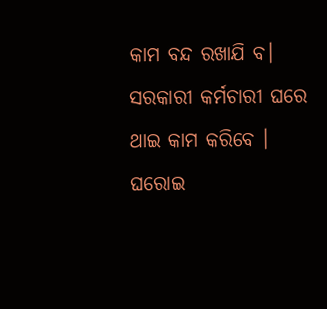କାମ ବନ୍ଦ ରଖାଯି ବ। ସରକାରୀ କର୍ମଚାରୀ ଘରେ ଥାଇ କାମ କରିବେ । ଘରୋଇ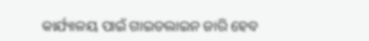କାର୍ଯ୍ୟାଳୟ ପାଇଁ ଗାଇଡଲାଇନ ଜାରି ହେବ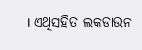। ଏଥିସହିତ ଲକଡାଉନ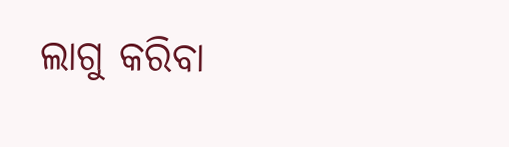ଲାଗୁ କରିବା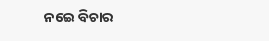ନଇେ ବିଚାର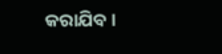କରାଯିବ ।